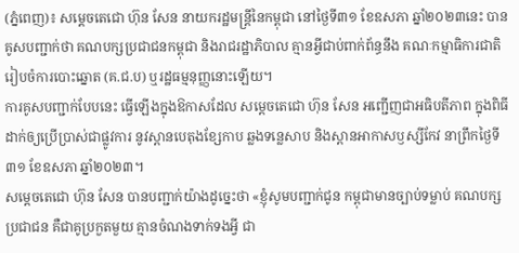(ភ្នំពេញ)៖ សម្ដេចតេជោ ហ៊ុន សែន នាយករដ្ឋមន្ដ្រីនៃកម្ពុជា នៅថ្ងៃទី៣១ ខែឧសភា ឆ្នាំ២០២៣នេះ បានគូសបញ្ជាក់ថា គណបក្សប្រជាជនកម្ពុជា និងរាជរដ្ឋាភិបាល គ្មានអ្វីជាប់ពាក់ព័ន្ធនឹង គណៈកម្មាធិការជាតិរៀបចំការបោះឆ្នោត (គ.ជ.ប) ឬរដ្ឋធម្មនុញ្ញនោះឡើយ។
ការគូសបញ្ជាក់បែបនេះ ធ្វើឡើងក្នុងឱកាសដែល សម្ដេចតេជោ ហ៊ុន សែន អញ្ជើញជាអធិបតីភាព ក្នុងពិធីដាក់ឲ្យប្រើប្រាស់ជាផ្លូវការ នូវស្ពានបេតុងខ្សែកាប ឆ្លងទន្លេសាប និងស្ពានអាកាសឫស្សីកែវ នាព្រឹកថ្ងៃទី៣១ ខែឧសភា ឆ្នាំ២០២៣។
សម្ដេចតេជោ ហ៊ុន សែន បានបញ្ជាក់យ៉ាងដូច្នេះថា «ខ្ញុំសូមបញ្ជាក់ជូន កម្ពុជាមានច្បាប់ទម្លាប់ គណបក្សប្រជាជន គឺជាគូប្រកួតមួយ គ្មានចំណងទាក់ទងអ្វី ជា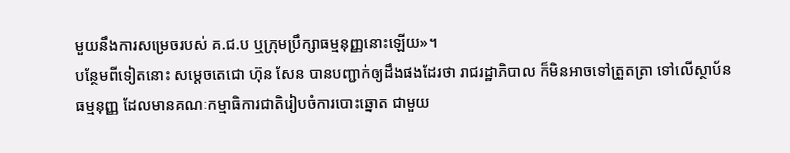មួយនឹងការសម្រេចរបស់ គ.ជ.ប ឬក្រុមប្រឹក្សាធម្មនុញ្ញនោះឡើយ»។
បន្ថែមពីទៀតនោះ សម្ដេចតេជោ ហ៊ុន សែន បានបញ្ជាក់ឲ្យដឹងផងដែរថា រាជរដ្ឋាភិបាល ក៏មិនអាចទៅត្រួតត្រា ទៅលើស្ថាប័នធម្មនុញ្ញ ដែលមានគណៈកម្មាធិការជាតិរៀបចំការបោះឆ្នោត ជាមួយ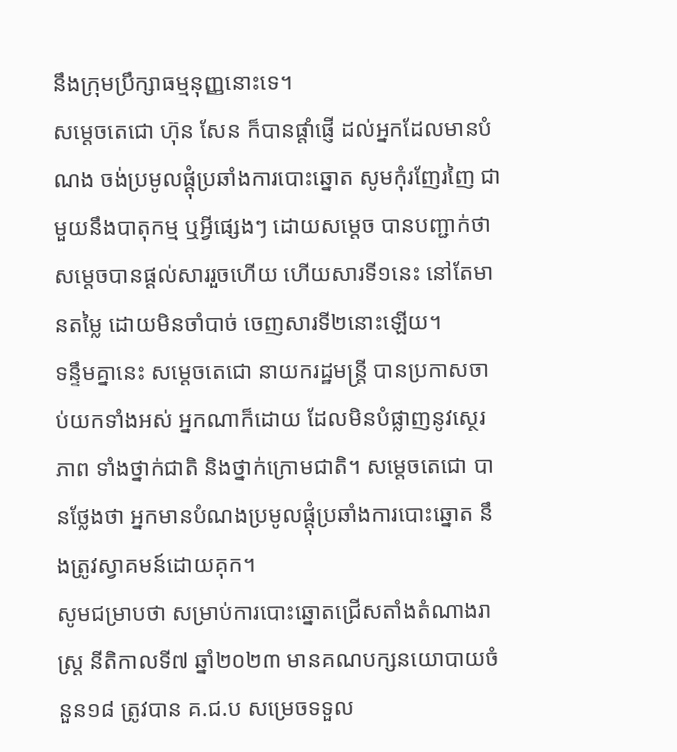នឹងក្រុមប្រឹក្សាធម្មនុញ្ញនោះទេ។
សម្ដេចតេជោ ហ៊ុន សែន ក៏បានផ្ដាំផ្ញើ ដល់អ្នកដែលមានបំណង ចង់ប្រមូលផ្ដុំប្រឆាំងការបោះឆ្នោត សូមកុំរញែរញៃ ជាមួយនឹងបាតុកម្ម ឬអ្វីផ្សេងៗ ដោយសម្ដេច បានបញ្ជាក់ថា សម្ដេចបានផ្ដល់សាររួចហើយ ហើយសារទី១នេះ នៅតែមានតម្លៃ ដោយមិនចាំបាច់ ចេញសារទី២នោះឡើយ។
ទន្ទឹមគ្នានេះ សម្ដេចតេជោ នាយករដ្ឋមន្ដ្រី បានប្រកាសចាប់យកទាំងអស់ អ្នកណាក៏ដោយ ដែលមិនបំផ្លាញនូវស្ថេរភាព ទាំងថ្នាក់ជាតិ និងថ្នាក់ក្រោមជាតិ។ សម្តេចតេជោ បានថ្លែងថា អ្នកមានបំណងប្រមូលផ្តុំប្រឆាំងការបោះឆ្នោត នឹងត្រូវស្វាគមន៍ដោយគុក។
សូមជម្រាបថា សម្រាប់ការបោះឆ្នោតជ្រើសតាំងតំណាងរាស្ត្រ នីតិកាលទី៧ ឆ្នាំ២០២៣ មានគណបក្សនយោបាយចំនួន១៨ ត្រូវបាន គ.ជ.ប សម្រេចទទួល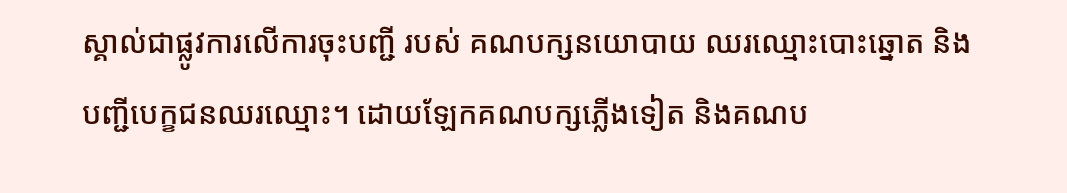ស្គាល់ជាផ្លូវការលើការចុះបញ្ជី របស់ គណបក្សនយោបាយ ឈរឈ្មោះបោះឆ្នោត និងបញ្ជីបេក្ខជនឈរឈ្មោះ។ ដោយឡែកគណបក្សភ្លើងទៀត និងគណប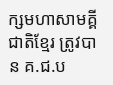ក្សមហាសាមគ្គីជាតិខ្មែរ ត្រូវបាន គ.ជ.ប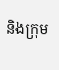និងក្រុម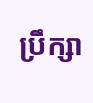ប្រឹក្សា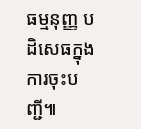ធម្មនុញ្ញ បដិសេធក្នុងការចុះបញ្ជី៕